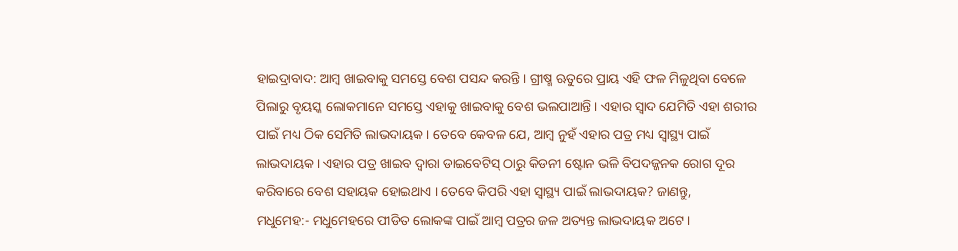ହାଇଦ୍ରାବାଦ: ଆମ୍ବ ଖାଇବାକୁ ସମସ୍ତେ ବେଶ ପସନ୍ଦ କରନ୍ତି । ଗ୍ରୀଷ୍ମ ଋତୁରେ ପ୍ରାୟ ଏହି ଫଳ ମିଳୁଥିବା ବେଳେ ପିଲାରୁ ବୃୟସ୍କ ଲୋକମାନେ ସମସ୍ତେ ଏହାକୁ ଖାଇବାକୁ ବେଶ ଭଲପାଆନ୍ତି । ଏହାର ସ୍ୱାଦ ଯେମିତି ଏହା ଶରୀର ପାଇଁ ମଧ୍ୟ ଠିକ ସେମିତି ଲାଭଦାୟକ । ତେବେ କେବଳ ଯେ, ଆମ୍ୱ ନୁହଁ ଏହାର ପତ୍ର ମଧ୍ୟ ସ୍ୱାସ୍ଥ୍ୟ ପାଇଁ ଲାଭଦାୟକ । ଏହାର ପତ୍ର ଖାଇବ ଦ୍ୱାରା ଡାଇବେଟିସ୍ ଠାରୁ କିଡନୀ ଷ୍ଟୋନ ଭଳି ବିପଦଜ୍ଜନକ ରୋଗ ଦୂର କରିବାରେ ବେଶ ସହାୟକ ହୋଇଥାଏ । ତେବେ କିପରି ଏହା ସ୍ୱାସ୍ଥ୍ୟ ପାଇଁ ଲାଭଦାୟକ? ଜାଣନ୍ତୁ,
ମଧୁମେହ:- ମଧୁମେହରେ ପୀଡିତ ଲୋକଙ୍କ ପାଇଁ ଆମ୍ବ ପତ୍ରର ଜଳ ଅତ୍ୟନ୍ତ ଲାଭଦାୟକ ଅଟେ ।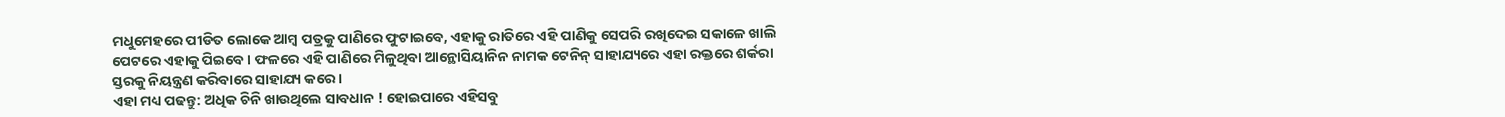ମଧୁମେହରେ ପୀଡିତ ଲୋକେ ଆମ୍ୱ ପତ୍ରକୁ ପାଣିରେ ଫୁଟାଇବେ, ଏହାକୁ ରାତିରେ ଏହି ପାଣିକୁ ସେପରି ରଖିଦେଇ ସକାଳେ ଖାଲି ପେଟରେ ଏହାକୁ ପିଇବେ । ଫଳରେ ଏହି ପାଣିରେ ମିଳୁଥିବା ଆନ୍ଥୋସିୟାନିନ ନାମକ ଟେନିନ୍ ସାହାଯ୍ୟରେ ଏହା ରକ୍ତରେ ଶର୍କରା ସ୍ତରକୁ ନିୟନ୍ତ୍ରଣ କରିବାରେ ସାହାଯ୍ୟ କରେ ।
ଏହା ମଧ୍ୟ ପଢନ୍ତୁ: ଅଧିକ ଚିନି ଖାଉଥିଲେ ସାବଧାନ ! ହୋଇପାରେ ଏହିସବୁ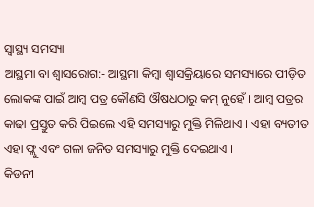ସ୍ୱାସ୍ଥ୍ୟ ସମସ୍ୟା
ଆସ୍ଥମା ବା ଶ୍ବାସରୋଗ:- ଆସ୍ଥମା କିମ୍ବା ଶ୍ୱାସକ୍ରିୟାରେ ସମସ୍ୟାରେ ପୀଡ଼ିତ ଲୋକଙ୍କ ପାଇଁ ଆମ୍ବ ପତ୍ର କୌଣସି ଔଷଧଠାରୁ କମ୍ ନୁହେଁ । ଆମ୍ୱ ପତ୍ରର କାଢା ପ୍ରସ୍ତୁତ କରି ପିଇଲେ ଏହି ସମସ୍ୟାରୁ ମୁକ୍ତି ମିଳିଥାଏ । ଏହା ବ୍ୟତୀତ ଏହା ଫ୍ଲୁ ଏବଂ ଗଳା ଜନିତ ସମସ୍ୟାରୁ ମୁକ୍ତି ଦେଇଥାଏ ।
କିଡନୀ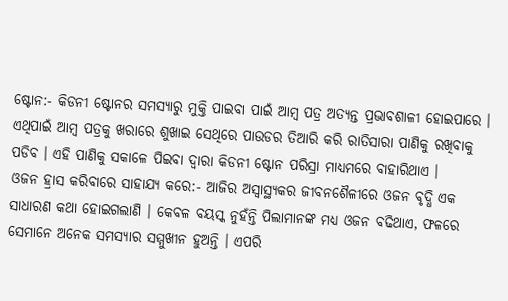ଷ୍ଟୋନ:- କିଡନୀ ଷ୍ଟୋନର ସମସ୍ୟାରୁ ମୁକ୍ତି ପାଇବା ପାଇଁ ଆମ୍ବ ପତ୍ର ଅତ୍ୟନ୍ତ ପ୍ରଭାବଶାଳୀ ହୋଇପାରେ । ଏଥିପାଇଁ ଆମ୍ୱ ପତ୍ରକୁ ଖରାରେ ଶୁଖାଇ ସେଥିରେ ପାଉଡର ତିଆରି କରି ରାତିସାରା ପାଣିକୁ ରଖିବାକୁ ପଡିବ । ଏହି ପାଣିକୁ ସକାଳେ ପିଇବା ଦ୍ୱାରା କିଡନୀ ଷ୍ଟୋନ ପରିସ୍ରା ମାଧ୍ୟମରେ ବାହାରିଥାଏ ।
ଓଜନ ହ୍ରାସ କରିବାରେ ସାହାଯ୍ୟ କରେ:- ଆଜିର ଅସ୍ୱାସ୍ଥ୍ୟକର ଜୀବନଶୈଳୀରେ ଓଜନ ବୃଦ୍ଧି ଏକ ସାଧାରଣ କଥା ହୋଇଗଲାଣି । କେବଳ ବୟସ୍କ ନୁହଁନ୍ତି ପିଲାମାନଙ୍କ ମଧ୍ୟ ଓଜନ ବଢିଥାଏ, ଫଳରେ ସେମାନେ ଅନେକ ସମସ୍ୟାର ସମ୍ମୁଖୀନ ହୁଅନ୍ତି । ଏପରି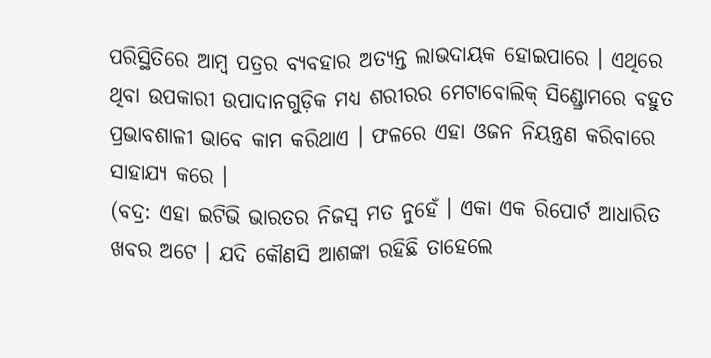ପରିସ୍ଥିତିରେ ଆମ୍ବ ପତ୍ରର ବ୍ୟବହାର ଅତ୍ୟନ୍ତ ଲାଭଦାୟକ ହୋଇପାରେ । ଏଥିରେ ଥିବା ଉପକାରୀ ଉପାଦାନଗୁଡ଼ିକ ମଧ୍ୟ ଶରୀରର ମେଟାବୋଲିକ୍ ସିଣ୍ଡ୍ରୋମରେ ବହୁତ ପ୍ରଭାବଶାଳୀ ଭାବେ କାମ କରିଥାଏ । ଫଳରେ ଏହା ଓଜନ ନିୟନ୍ତ୍ରଣ କରିବାରେ ସାହାଯ୍ୟ କରେ ।
(ବଦ୍ର: ଏହା ଇଟିଭି ଭାରତର ନିଜସ୍ବ ମତ ନୁହେଁ । ଏକା ଏକ ରିପୋର୍ଟ ଆଧାରିତ ଖବର ଅଟେ । ଯଦି କୌଣସି ଆଶଙ୍କା ରହିଛି ତାହେଲେ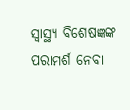ସ୍ବାସ୍ଥ୍ୟ ବିଶେଷଜ୍ଞଙ୍କ ପରାମର୍ଶ ନେବା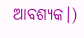ଆବଶ୍ୟକ।)